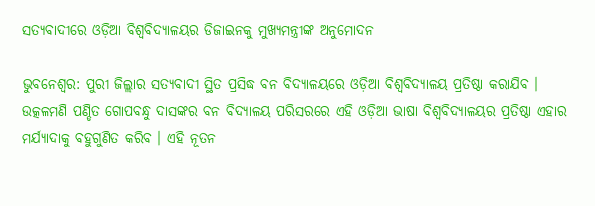ସତ୍ୟବାଦୀରେ ଓଡ଼ିଆ ବିଶ୍ୱବିଦ୍ୟାଳୟର ଡିଜାଇନକୁ ମୁଖ୍ୟମନ୍ତ୍ରୀଙ୍କ ଅନୁମୋଦନ

ଭୁବନେଶ୍ୱର: ପୁରୀ ଜିଲ୍ଲାର ସତ୍ୟବାଦୀ ସ୍ଥିତ ପ୍ରସିଦ୍ଧ ବନ ବିଦ୍ୟାଳୟରେ ଓଡ଼ିଆ ବିଶ୍ୱବିଦ୍ୟାଳୟ ପ୍ରତିଷ୍ଠା କରାଯିବ । ଉତ୍କଳମଣି ପଣ୍ଡିତ ଗୋପବନ୍ଧୁ ଦାସଙ୍କର ବନ ବିଦ୍ୟାଳୟ ପରିସରରେ ଏହି ଓଡ଼ିଆ ଭାଷା ବିଶ୍ୱବିଦ୍ୟାଳୟର ପ୍ରତିଷ୍ଠା ଏହାର ମର୍ଯ୍ୟାଦାକୁ ବହୁଗୁଣିତ କରିବ । ଏହି ନୂତନ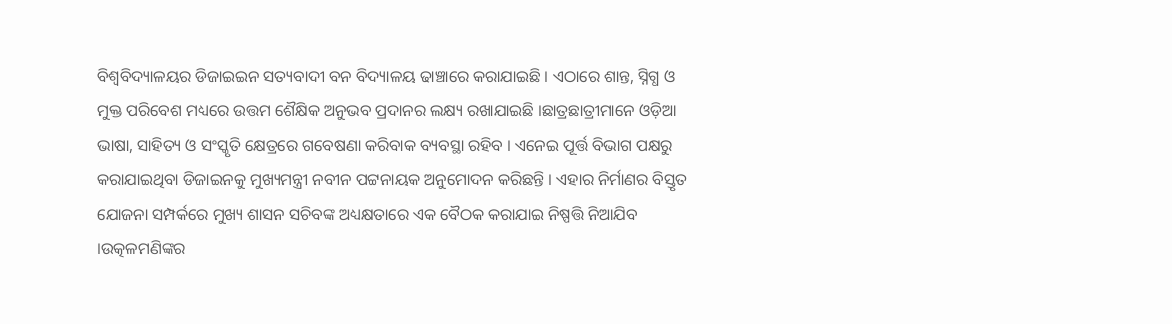ବିଶ୍ୱବିଦ୍ୟାଳୟର ଡିଜାଇଇନ ସତ୍ୟବାଦୀ ବନ ବିଦ୍ୟାଳୟ ଢାଞ୍ଚାରେ କରାଯାଇଛି । ଏଠାରେ ଶାନ୍ତ, ସ୍ନିଗ୍ଧ ଓ ମୁକ୍ତ ପରିବେଶ ମଧ୍ୟରେ ଉତ୍ତମ ଶୈକ୍ଷିକ ଅନୁଭବ ପ୍ରଦାନର ଲକ୍ଷ୍ୟ ରଖାଯାଇଛି ।ଛାତ୍ରଛାତ୍ରୀମାନେ ଓଡ଼ିଆ ଭାଷା, ସାହିତ୍ୟ ଓ ସଂସ୍କୃତି କ୍ଷେତ୍ରରେ ଗବେଷଣା କରିବାକ ବ୍ୟବସ୍ଥା ରହିବ । ଏନେଇ ପୂର୍ତ୍ତ ବିଭାଗ ପକ୍ଷରୁ କରାଯାଇଥିବା ଡିଜାଇନକୁ ମୁଖ୍ୟମନ୍ତ୍ରୀ ନବୀନ ପଟ୍ଟନାୟକ ଅନୁମୋଦନ କରିଛନ୍ତି । ଏହାର ନିର୍ମାଣର ବିସ୍ତୃତ ଯୋଜନା ସମ୍ପର୍କରେ ମୁଖ୍ୟ ଶାସନ ସଚିବଙ୍କ ଅଧ୍ୟକ୍ଷତାରେ ଏକ ବୈଠକ କରାଯାଇ ନିଷ୍ପତ୍ତି ନିଆଯିବ ।ଉତ୍କଳମଣିଙ୍କର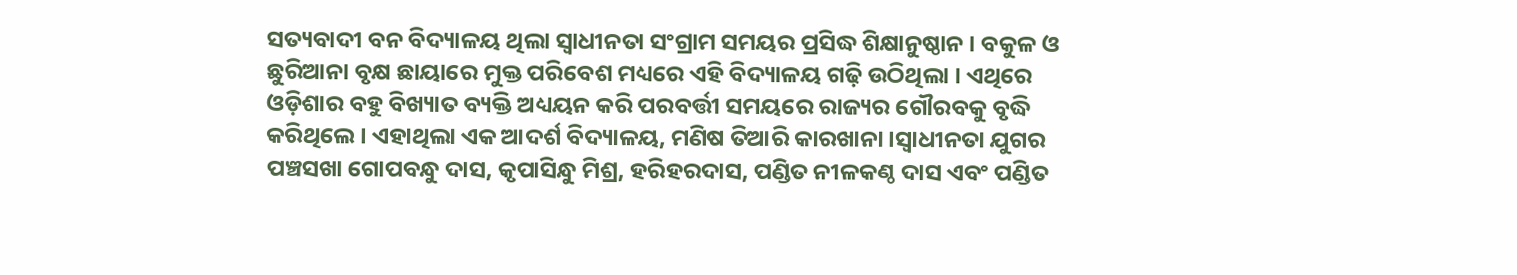ସତ୍ୟବାଦୀ ବନ ବିଦ୍ୟାଳୟ ଥିଲା ସ୍ୱାଧୀନତା ସଂଗ୍ରାମ ସମୟର ପ୍ରସିଦ୍ଧ ଶିକ୍ଷାନୁଷ୍ଠାନ । ବକୁଳ ଓ ଛୁରିଆନା ବୃକ୍ଷ ଛାୟାରେ ମୁକ୍ତ ପରିବେଶ ମଧ୍ୟରେ ଏହି ବିଦ୍ୟାଳୟ ଗଢ଼ି ଉଠିଥିଲା । ଏଥିରେ ଓଡ଼ିଶାର ବହୁ ବିଖ୍ୟାତ ବ୍ୟକ୍ତି ଅଧ୍ୟୟନ କରି ପରବର୍ତ୍ତୀ ସମୟରେ ରାଜ୍ୟର ଗୌରବକୁ ବୃଦ୍ଧି କରିଥିଲେ । ଏହାଥିଲା ଏକ ଆଦର୍ଶ ବିଦ୍ୟାଳୟ, ମଣିଷ ତିଆରି କାରଖାନା ।ସ୍ୱାଧୀନତା ଯୁଗର ପଞ୍ଚସଖା ଗୋପବନ୍ଧୁ ଦାସ, କୃପାସିନ୍ଧୁ ମିଶ୍ର, ହରିହରଦାସ, ପଣ୍ଡିତ ନୀଳକଣ୍ଠ ଦାସ ଏବଂ ପଣ୍ଡିତ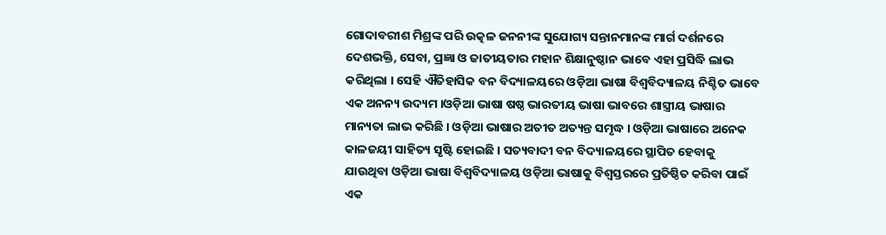ଗୋଦାବରୀଶ ମିଶ୍ରଙ୍କ ପରି ଉତ୍କଳ ଜନନୀଙ୍କ ସୁଯୋଗ୍ୟ ସନ୍ତାନମାନଙ୍କ ମାର୍ଗ ଦର୍ଶନରେ ଦେଶଭକ୍ତି, ସେବା, ପ୍ରଜ୍ଞା ଓ ଜାତୀୟତାର ମହାନ ଶିକ୍ଷାନୁଷ୍ଠାନ ଭାବେ ଏହା ପ୍ରସିଦ୍ଧି ଲାଭ କରିଥିଲା । ସେହି ଐତିହାସିକ ବନ ବିଦ୍ୟାଳୟରେ ଓଡ଼ିଆ ଭାଷା ବିଶ୍ୱବିଦ୍ୟାଳୟ ନିଶ୍ଚିତ ଭାବେ ଏକ ଅନନ୍ୟ ଉଦ୍ୟମ ।ଓଡ଼ିଆ ଭାଷା ଷଷ୍ଠ ଭାରତୀୟ ଭାଷା ଭାବରେ ଶାସ୍ତ୍ରୀୟ ଭାଷାର ମାନ୍ୟତା ଲାଭ କରିଛି । ଓଡ଼ିଆ ଭାଷାର ଅତୀତ ଅତ୍ୟନ୍ତ ସମୃଦ୍ଧ । ଓଡ଼ିଆ ଭାଷାରେ ଅନେକ କାଳଜୟୀ ସାହିତ୍ୟ ସୃଷ୍ଟି ହୋଇଛି । ସତ୍ୟବାଦୀ ବନ ବିଦ୍ୟାଳୟରେ ସ୍ଥାପିତ ହେବାକୁ ଯାଉଥିବା ଓଡ଼ିଆ ଭାଷା ବିଶ୍ୱବିଦ୍ୟାଳୟ ଓଡ଼ିଆ ଭାଷାକୁ ବିଶ୍ୱସ୍ତରରେ ପ୍ରତିଷ୍ଠିତ କରିବା ପାଇଁ ଏକ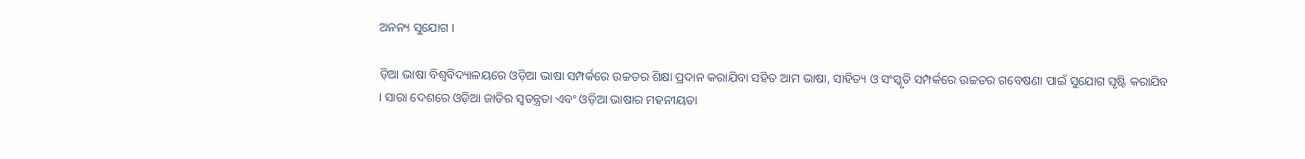ଅନନ୍ୟ ସୁଯୋଗ ।

ଡ଼ିଆ ଭାଷା ବିଶ୍ୱବିଦ୍ୟାଳୟରେ ଓଡ଼ିଆ ଭାଷା ସମ୍ପର୍କରେ ଉଚ୍ଚତର ଶିକ୍ଷା ପ୍ରଦାନ କରାଯିବା ସହିତ ଆମ ଭାଷା, ସାହିତ୍ୟ ଓ ସଂସ୍କୃତି ସମ୍ପର୍କରେ ଉଚ୍ଚତର ଗବେଷଣା ପାଇଁ ସୁଯୋଗ ସୃଷ୍ଟି କରାଯିବ । ସାରା ଦେଶରେ ଓଡ଼ିଆ ଜାତିର ସ୍ୱତନ୍ତ୍ରତା ଏବଂ ଓଡ଼ିଆ ଭାଷାର ମହନୀୟତା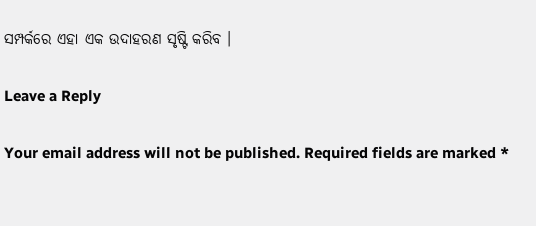ସମ୍ପର୍କରେ ଏହା ଏକ ଉଦାହରଣ ସୃଷ୍ଟି କରିବ ।

Leave a Reply

Your email address will not be published. Required fields are marked *